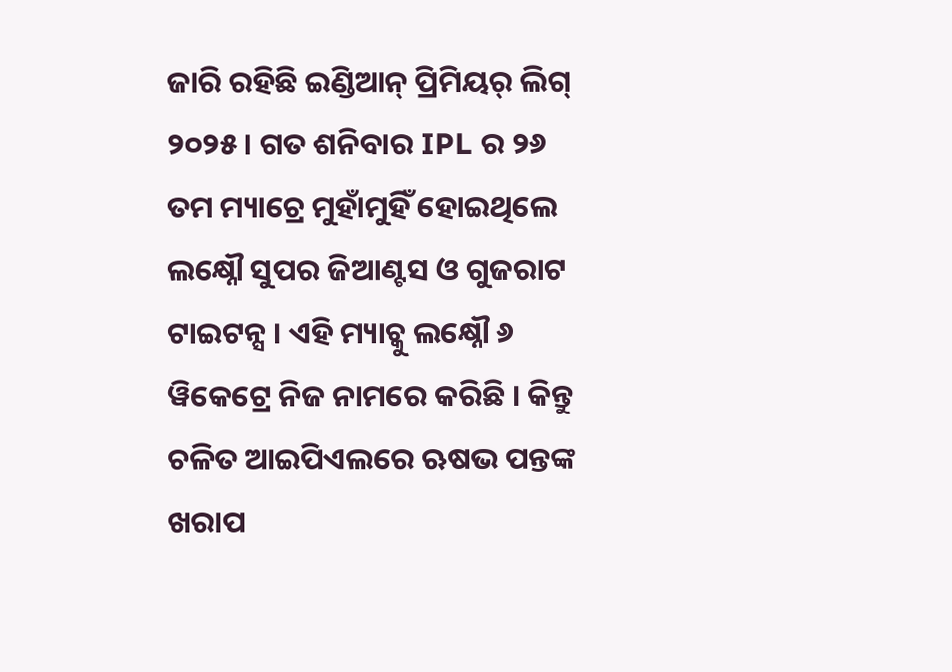ଜାରି ରହିଛି ଇଣ୍ଡିଆନ୍ ପ୍ରିମିୟର୍ ଲିଗ୍ ୨୦୨୫ । ଗତ ଶନିବାର IPL ର ୨୬ ତମ ମ୍ୟାଚ୍ରେ ମୁହାଁମୁହିଁ ହୋଇଥିଲେ ଲକ୍ଷ୍ନୌ ସୁପର ଜିଆଣ୍ଟସ ଓ ଗୁଜରାଟ ଟାଇଟନ୍ସ । ଏହି ମ୍ୟାଚ୍କୁ ଲକ୍ଷ୍ନୌ ୬ ୱିକେଟ୍ରେ ନିଜ ନାମରେ କରିଛି । କିନ୍ତୁ ଚଳିତ ଆଇପିଏଲରେ ଋଷଭ ପନ୍ତଙ୍କ ଖରାପ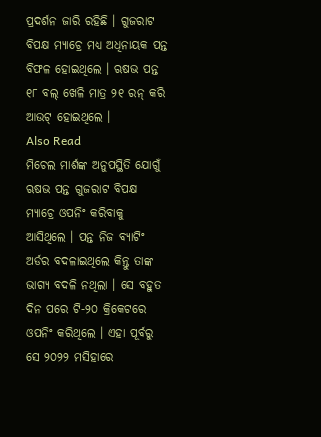ପ୍ରଦର୍ଶନ ଜାରି ରହିଛି । ଗୁଜରାଟ ବିପକ୍ଷ ମ୍ୟାଚ୍ରେ ମଧ୍ୟ ଅଧିନାୟକ ପନ୍ତ ବିଫଳ ହୋଇଥିଲେ । ଋଷଭ ପନ୍ତ ୧୮ ବଲ୍ ଖେଳି ମାତ୍ର ୨୧ ରନ୍ କରି ଆଉଟ୍ ହୋଇଥିଲେ ।
Also Read
ମିଚେଲ ମାର୍ଶଙ୍କ ଅନୁପସ୍ଥିତି ଯୋଗୁଁ ଋଷଭ ପନ୍ତ ଗୁଜରାଟ ବିପକ୍ଷ ମ୍ୟାଚ୍ରେ ଓପନିଂ କରିବାକୁ ଆସିଥିଲେ । ପନ୍ତ ନିଜ ବ୍ୟାଟିଂ ଅର୍ଡର ବଦଳାଇଥିଲେ କିନ୍ତୁ ତାଙ୍କ ଭାଗ୍ୟ ବଦଳି ନଥିଲା । ସେ ବହୁତ ଦିନ ପରେ ଟି-୨୦ କ୍ରିକେଟରେ ଓପନିଂ କରିଥିଲେ । ଏହା ପୂର୍ବରୁ ସେ ୨୦୨୨ ମସିହାରେ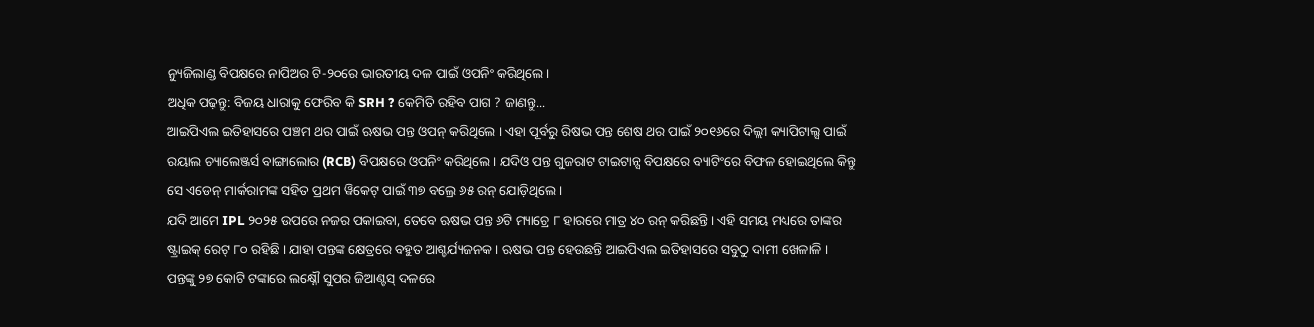ନ୍ୟୁଜିଲାଣ୍ଡ ବିପକ୍ଷରେ ନାପିଅର ଟି-୨୦ରେ ଭାରତୀୟ ଦଳ ପାଇଁ ଓପନିଂ କରିଥିଲେ ।
ଅଧିକ ପଢ଼ନ୍ତୁ: ବିଜୟ ଧାରାକୁ ଫେରିବ କି SRH ? କେମିତି ରହିବ ପାଗ ? ଜାଣନ୍ତୁ...
ଆଇପିଏଲ ଇତିହାସରେ ପଞ୍ଚମ ଥର ପାଇଁ ଋଷଭ ପନ୍ତ ଓପନ୍ କରିଥିଲେ । ଏହା ପୂର୍ବରୁ ରିଷଭ ପନ୍ତ ଶେଷ ଥର ପାଇଁ ୨୦୧୬ରେ ଦିଲ୍ଲୀ କ୍ୟାପିଟାଲ୍ସ ପାଇଁ ରୟାଲ ଚ୍ୟାଲେଞ୍ଜର୍ସ ବାଙ୍ଗାଲୋର (RCB) ବିପକ୍ଷରେ ଓପନିଂ କରିଥିଲେ । ଯଦିଓ ପନ୍ତ ଗୁଜରାଟ ଟାଇଟାନ୍ସ ବିପକ୍ଷରେ ବ୍ୟାଟିଂରେ ବିଫଳ ହୋଇଥିଲେ କିନ୍ତୁ ସେ ଏଡେନ୍ ମାର୍କରାମଙ୍କ ସହିତ ପ୍ରଥମ ୱିକେଟ୍ ପାଇଁ ୩୭ ବଲ୍ରେ ୬୫ ରନ୍ ଯୋଡ଼ିଥିଲେ ।
ଯଦି ଆମେ IPL ୨୦୨୫ ଉପରେ ନଜର ପକାଇବା, ତେବେ ଋଷଭ ପନ୍ତ ୬ଟି ମ୍ୟାଚ୍ରେ ୮ ହାରରେ ମାତ୍ର ୪୦ ରନ୍ କରିଛନ୍ତି। ଏହି ସମୟ ମଧ୍ୟରେ ତାଙ୍କର ଷ୍ଟ୍ରାଇକ୍ ରେଟ୍ ୮୦ ରହିଛି । ଯାହା ପନ୍ତଙ୍କ କ୍ଷେତ୍ରରେ ବହୁତ ଆଶ୍ଚର୍ଯ୍ୟଜନକ । ଋଷଭ ପନ୍ତ ହେଉଛନ୍ତି ଆଇପିଏଲ ଇତିହାସରେ ସବୁଠୁ ଦାମୀ ଖେଳାଳି । ପନ୍ତଙ୍କୁ ୨୭ କୋଟି ଟଙ୍କାରେ ଲକ୍ଷ୍ନୌ ସୁପର ଜିଆଣ୍ଟସ୍ ଦଳରେ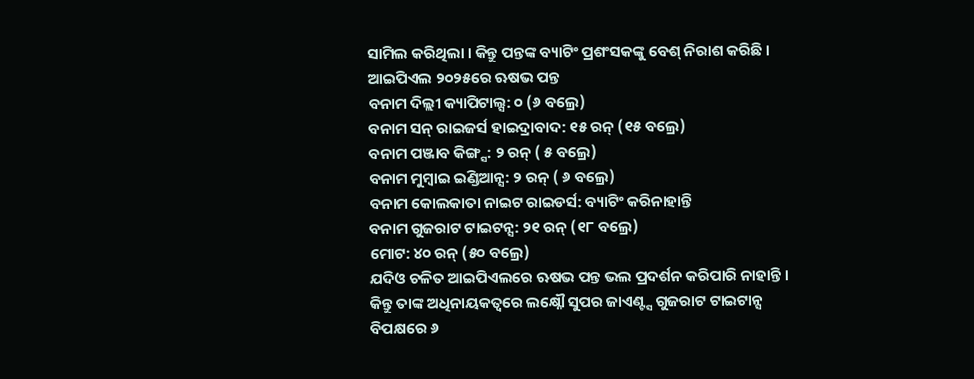ସାମିଲ କରିଥିଲା । କିନ୍ତୁ ପନ୍ତଙ୍କ ବ୍ୟାଟିଂ ପ୍ରଶଂସକଙ୍କୁ ବେଶ୍ ନିରାଶ କରିଛି ।
ଆଇପିଏଲ ୨୦୨୫ରେ ଋଷଭ ପନ୍ତ
ବନାମ ଦିଲ୍ଲୀ କ୍ୟାପିଟାଲ୍ସ: ୦ (୬ ବଲ୍ରେ)
ବନାମ ସନ୍ ରାଇଜର୍ସ ହାଇଦ୍ରାବାଦ: ୧୫ ରନ୍ (୧୫ ବଲ୍ରେ)
ବନାମ ପଞ୍ଜାବ କିଙ୍ଗ୍ସ: ୨ ରନ୍ ( ୫ ବଲ୍ରେ)
ବନାମ ମୁମ୍ବାଇ ଇଣ୍ଡିଆନ୍ସ: ୨ ରନ୍ ( ୬ ବଲ୍ରେ)
ବନାମ କୋଲକାତା ନାଇଟ ରାଇଡର୍ସ: ବ୍ୟାଟିଂ କରିନାହାନ୍ତି
ବନାମ ଗୁଜରାଟ ଟାଇଟନ୍ସ: ୨୧ ରନ୍ (୧୮ ବଲ୍ରେ)
ମୋଟ: ୪୦ ରନ୍ (୫୦ ବଲ୍ରେ)
ଯଦିଓ ଚଳିତ ଆଇପିଏଲରେ ଋଷଭ ପନ୍ତ ଭଲ ପ୍ରଦର୍ଶନ କରିପାରି ନାହାନ୍ତି । କିନ୍ତୁ ତାଙ୍କ ଅଧିନାୟକତ୍ୱରେ ଲକ୍ଷ୍ନୌ ସୁପର ଜାଏଣ୍ଟ୍ସ ଗୁଜରାଟ ଟାଇଟାନ୍ସ ବିପକ୍ଷରେ ୬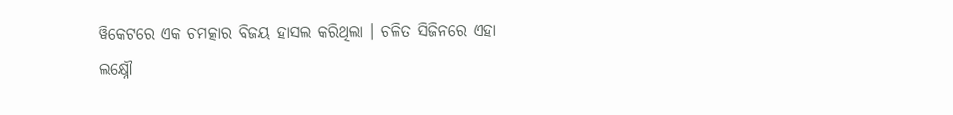ୱିକେଟରେ ଏକ ଚମତ୍କାର ବିଜୟ ହାସଲ କରିଥିଲା । ଚଳିତ ସିଜିନରେ ଏହା ଲକ୍ଷ୍ନୌ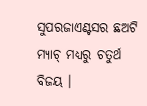ସୁପରଜାଏଣ୍ଟସର ଛଅଟି ମ୍ୟାଚ୍ ମଧ୍ୟରୁ ଚତୁର୍ଥ ବିଜୟ ।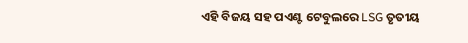ଏହି ବିଜୟ ସହ ପଏଣ୍ଟ ଟେବୁଲରେ LSG ତୃତୀୟ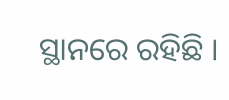ସ୍ଥାନରେ ରହିଛି ।